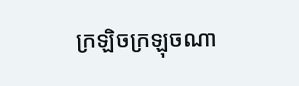ក្រឡិចក្រឡុចណា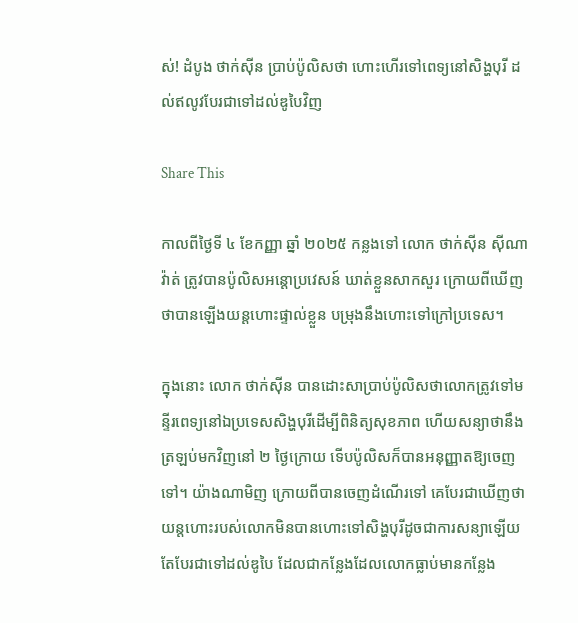ស់! ដំបូង ថាក់ស៊ីន ប្រាប់ប៉ូលិសថា ហោះហើរទៅពេទ្យនៅសិង្ហបុរី ដល់ឥលូវបែរជាទៅដល់ឌូបៃវិញ

Share This

កាលពីថ្ងៃទី ៤ ខែកញ្ញា ឆ្នាំ ២០២៥ កន្លងទៅ លោក ថាក់ស៊ីន ស៊ីណាវ៉ាត់ ត្រូវបានប៉ូលិសអន្តោប្រវេសន៍ ឃាត់ខ្លួនសាកសួរ ក្រោយពីឃើញថាបានឡើងយន្តហោះផ្ទាល់ខ្លួន បម្រុងនឹងហោះទៅក្រៅប្រទេស។

ក្នុងនោះ លោក ថាក់ស៊ីន បានដោះសាប្រាប់ប៉ូលិសថាលោកត្រូវទៅមន្ទីរពេទ្យនៅឯប្រទេសសិង្ហបុរីដើម្បីពិនិត្យសុខភាព ហើយសន្យាថានឹងត្រឡប់មកវិញនៅ ២ ថ្ងៃក្រោយ ទើបប៉ូលិសក៏បានអនុញ្ញាតឱ្យចេញទៅ។ យ៉ាងណាមិញ ក្រោយពីបានចេញដំណើរទៅ គេបែរជាឃើញថាយន្តហោះរបស់លោកមិនបានហោះទៅសិង្ហបុរីដូចជាការសន្យាឡើយ តែបែរជាទៅដល់ឌូបៃ ដែលជាកន្លែងដែលលោកធ្លាប់មានកន្លែង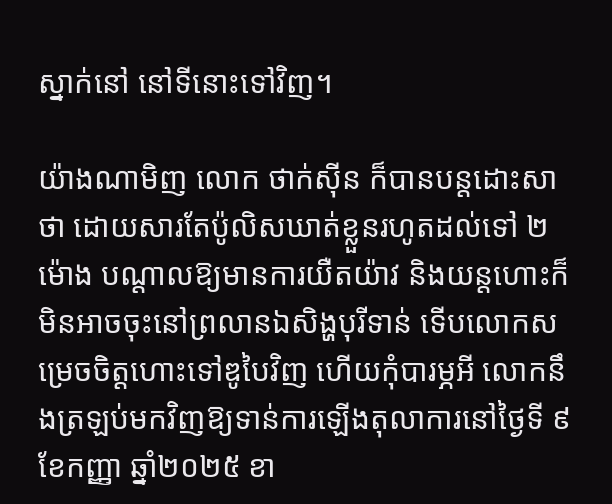ស្នាក់នៅ នៅទីនោះទៅវិញ។

យ៉ាងណាមិញ លោក ថាក់ស៊ីន ក៏បានបន្តដោះសាថា ដោយសារតែប៉ូលិសឃាត់ខ្លួនរហូតដល់ទៅ ២ ម៉ោង បណ្តាលឱ្យមានការយឺតយ៉ាវ និងយន្តហោះក៏មិនអាចចុះនៅព្រលានឯសិង្ហបុរីទាន់ ទើបលោកសម្រេចចិត្តហោះទៅឌូបៃវិញ ហើយកុំបារម្ភអី លោកនឹងត្រឡប់មកវិញឱ្យទាន់ការឡើងតុលាការនៅថ្ងៃទី ៩ ខែកញ្ញា ឆ្នាំ២០២៥ ខា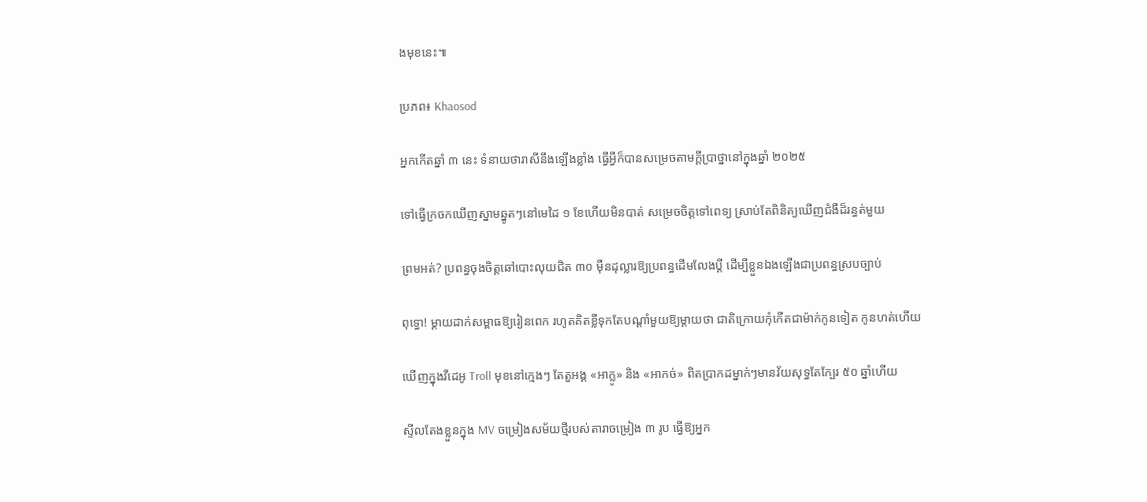ងមុខនេះ៕

ប្រភព៖ Khaosod

អ្នកកើតឆ្នាំ ៣ នេះ ទំនាយថារាសីនឹងឡើងខ្លាំង ធ្វើអ្វីក៏បានសម្រេចតាមក្ដីប្រាថ្នានៅក្នុងឆ្នាំ ២០២៥

ទៅធ្វើក្រចកឃើញស្នាមឆ្នូតៗនៅមេដៃ ១ ខែហើយមិនបាត់ សម្រេចចិត្តទៅពេទ្យ ស្រាប់តែពិនិត្យឃើញជំងឺដ៏រន្ធត់មួយ

ព្រមអត់? ប្រពន្ធចុងចិត្តឆៅបោះលុយជិត ៣០ ម៉ឺនដុល្លារឱ្យប្រពន្ធដើមលែងប្តី ដើម្បីខ្លួនឯងឡើងជាប្រពន្ធស្របច្បាប់

ពុទ្ធោ! ម្ដាយដាក់សម្ពាធឱ្យរៀនពេក រហូតគិតខ្លីទុកតែបណ្ដាំមួយឱ្យម្តាយថា ជាតិក្រោយកុំកើតជាម៉ាក់កូនទៀត កូនហត់ហើយ

ឃើញក្នុងវីដេអូ Troll មុខនៅក្មេងៗ តែតួអង្គ «អាក្លូ» និង «អាកច់» ពិតប្រាកដម្នាក់ៗមានវ័យសុទ្ធតែក្បែរ ៥០ ឆ្នាំហើយ

ស្ទីលតែងខ្លួនក្នុង MV ចម្រៀងសម័យថ្មីរបស់តារាចម្រៀង ៣ រូប ធ្វើឱ្យអ្នក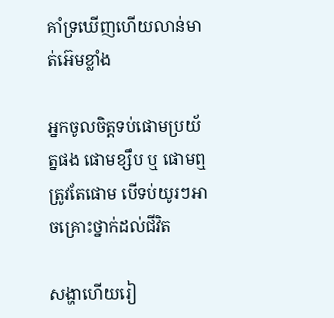គាំទ្រឃើញហើយលាន់មាត់អ៊េមខ្លាំង

អ្នកចូលចិត្តទប់ផោមប្រយ័ត្នផង ផោមខ្សឹប ឬ ផោមឮត្រូវតែផោម បើទប់យូរៗអាចគ្រោះថ្នាក់ដល់ជីវិត

សង្ហាហើយរៀ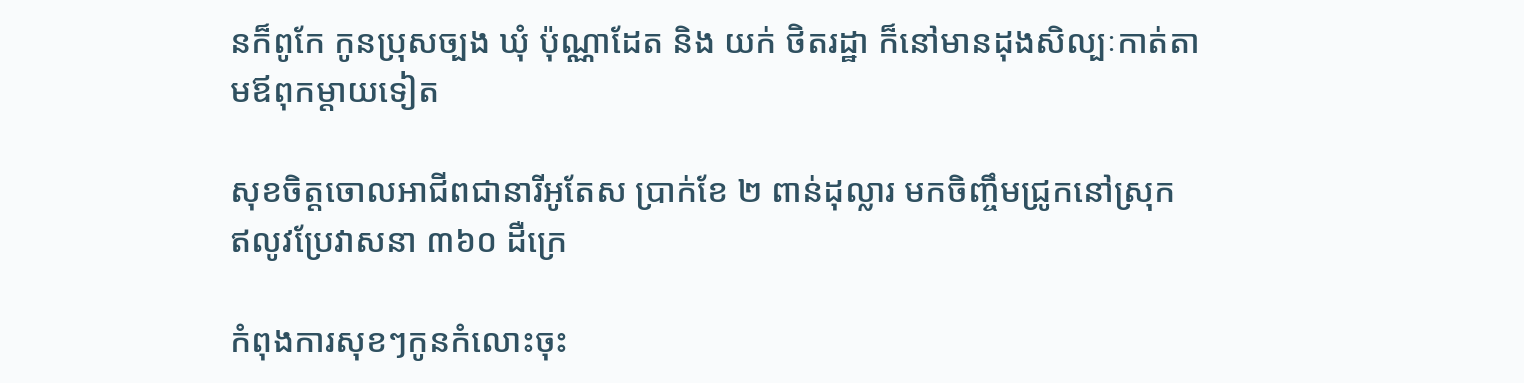នក៏ពូកែ កូនប្រុសច្បង ឃុំ ប៉ុណ្ណាដែត និង យក់ ថិតរដ្ឋា ក៏នៅមានដុងសិល្បៈកាត់តាមឪពុកម្ដាយទៀត

សុខចិត្តចោលអាជីពជានារីអូតែស ប្រាក់ខែ ២ ពាន់ដុល្លារ មកចិញ្ចឹមជ្រូកនៅស្រុក ឥលូវប្រែវាសនា ៣៦០ ដឺក្រេ

កំពុងការសុខៗកូនកំលោះចុះ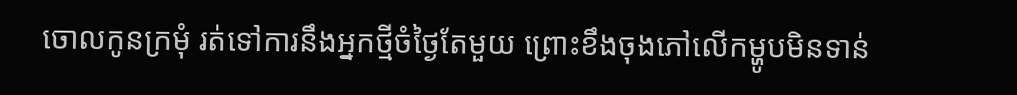ចោលកូនក្រមុំ រត់ទៅការនឹងអ្នកថ្មីចំថ្ងៃតែមួយ ព្រោះខឹងចុងភៅលើកម្ហូបមិនទាន់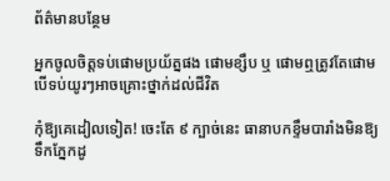ព័ត៌មានបន្ថែម

អ្នកចូលចិត្តទប់ផោមប្រយ័ត្នផង ផោមខ្សឹប ឬ ផោមឮត្រូវតែផោម បើទប់យូរៗអាចគ្រោះថ្នាក់ដល់ជីវិត

កុំឱ្យគេដៀលទៀត! ចេះតែ ៩ ក្បាច់នេះ ធានាបកខ្ទឹមបារាំងមិនឱ្យទឹកភ្នែកដូ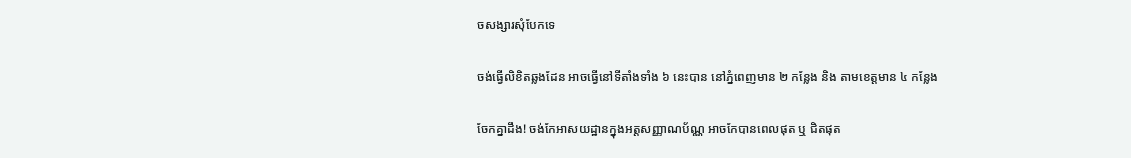ចសង្សារសុំបែកទេ

ចង់ធ្វើលិខិតឆ្លងដែន អាចធ្វើនៅទីតាំងទាំង ៦ នេះបាន នៅភ្នំពេញមាន ២ កន្លែង និង តាមខេត្តមាន ៤ កន្លែង

ចែកគ្នាដឹង! ចង់កែអាសយដ្ឋានក្នុងអត្តសញ្ញាណប័ណ្ណ អាចកែបានពេលផុត ឬ ជិតផុត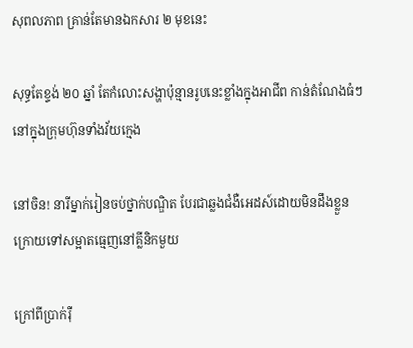សុពលភាព គ្រាន់តែមានឯកសារ ២ មុខនេះ

សុទ្ធតែខ្ទង់ ២០ ឆ្នាំ តែកំលោះសង្ហាប៉ុន្មានរូបនេះខ្លាំងក្នុងអាជីព កាន់តំណែងធំៗនៅក្នុងក្រុមហ៊ុនទាំងវ័យក្មេង

នៅចិន! នារីម្នាក់រៀនចប់ថ្នាក់បណ្ឌិត បែរជាឆ្លងជំងឺអេដស៍ដោយមិនដឹងខ្លួន ក្រោយទៅសម្អាតធ្មេញនៅគ្លីនិកមួយ

ក្រៅពីប្រាក់រ៉ឺ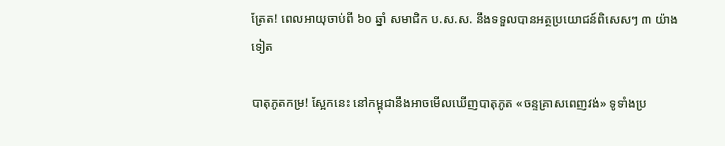ត្រែត! ពេលអាយុចាប់ពី ៦០ ឆ្នាំ សមាជិក ប.ស.ស. នឹងទទួលបានអត្ថប្រយោជន៍ពិសេសៗ ៣ យ៉ាងទៀត

បាតុភូតកម្រ! ស្អែកនេះ នៅកម្ពុជានឹងអាចមើលឃើញបាតុភូត «ចន្ទគ្រាសពេញវង់» ទូទាំងប្រ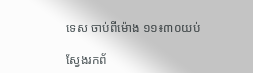ទេស ចាប់ពីម៉ោង ១១៖៣០យប់

ស្វែងរកព័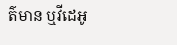ត៌មាន ឬវីដេអូ